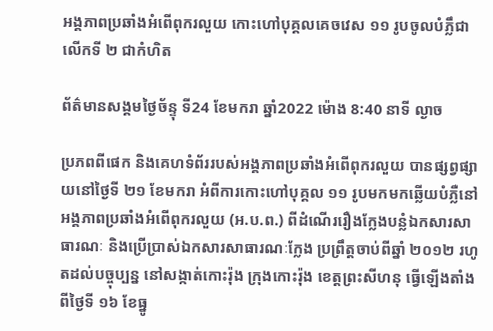អង្គភាពប្រឆាំងអំពើពុករលួយ កោះហៅបុគ្គលគេចវេស ១១ រូបចូលបំភ្លឹជាលើកទី ២ ជាកំហិត

ព័ត៌មានសង្គមថ្ងៃច័ន្ទុ ទី24 ខែមករា ឆ្នាំ2022 ម៉ោង 8:40 នាទី ល្ងាច

ប្រភពពីផេក និងគេហទំព័ររបស់អង្គភាពប្រឆាំងអំពើពុករលួយ បានផ្សព្វផ្សាយនៅថ្ងៃទី ២១ ខែមករា អំពីការកោះហៅបុគ្គល ១១ រូបមកមកឆ្លើយបំភ្លឺនៅអង្គភាពប្រឆាំងអំពើពុករលួយ (អ.ប.ព.) ពីដំណើររឿងក្លែងបន្លំឯកសារសាធារណៈ និងប្រើប្រាស់ឯកសារសាធារណៈក្លែង ប្រព្រឹត្តចាប់ពីឆ្នាំ ២០១២ រហូតដល់បច្ចុប្បន្ន នៅសង្កាត់កោះរ៉ុង ក្រុងកោះរ៉ុង ខេត្តព្រះសីហនុ ធ្វើឡើងតាំងពីថ្ងៃទី ១៦ ខែធ្នូ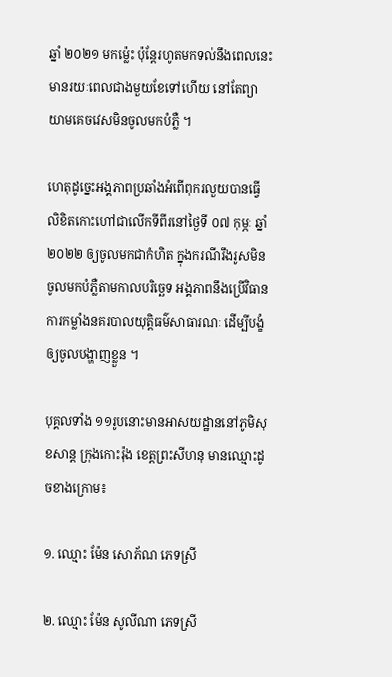ឆ្នាំ ២០២១ មកម៉្លេះ ប៉ុន្តែរហូតមកទល់នឹងពេលនេះ មានរយៈពេលជាងមួយខែទៅហើយ នៅតែព្យាយាមគេចវេសមិនចូលមកបំភ្លឺ ។

ហេតុដូច្នេះអង្គភាពប្រឆាំងអំពើពុករលួយបានធ្វើលិខិតកោះហៅជាលើកទីពីរនៅថ្ងៃទី ០៧ កុម្ភៈ ឆ្នាំ ២០២២ ឲ្យចូលមកជាកំហិត ក្នុងករណីរឹងរូសមិនចូលមកបំភ្លឺតាមកាលបរិច្ឆេទ អង្គភាពនឹងប្រើវិធានការកម្លាំងនគរបាលយុត្តិធម៌សាធារណៈ ដើម្បីបង្ខំឲ្យចូលបង្ហាញខ្លួន ។

បុគ្គលទាំង ១១រូបនោះមានអាសយដ្ឋាននៅភូមិសុខសាន្ត ក្រុងកោះរ៉ុង ខេត្តព្រះសីហនុ មានឈ្មោះដូចខាងក្រោម៖

១. ឈ្មោះ ម៉ែន សោភ័ណ ភេទស្រី

២. ឈ្មោះ ម៉ែន សូលីណា ភេទស្រី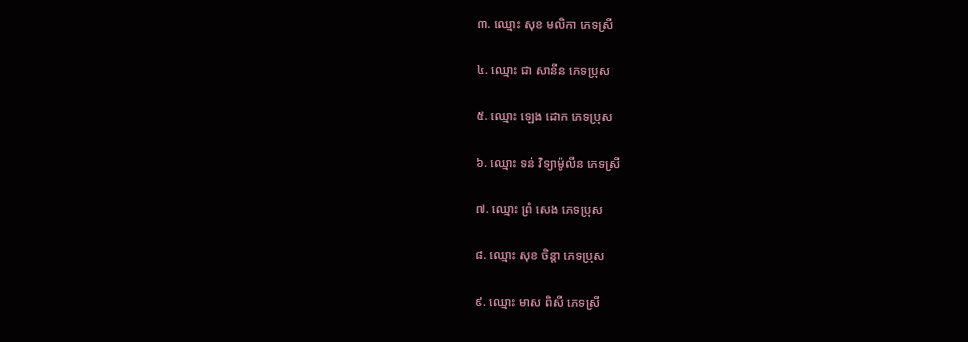៣. ឈ្មោះ សុខ មលិកា ភេទស្រី

៤. ឈ្មោះ ជា សានីន ភេទប្រុស

៥. ឈ្មោះ ឡេង ដោក ភេទប្រុស

៦. ឈ្មោះ ទន់ វិទ្យាម៉ូលីន ភេទស្រី

៧. ឈ្មោះ ព្រំ សេង ភេទប្រុស

៨. ឈ្មោះ សុខ ចិន្ដា ភេទប្រុស

៩. ឈ្មោះ មាស ពិសី ភេទស្រី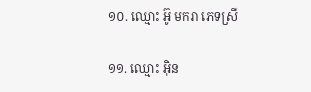១០. ឈ្មោះ អ៊ូ មករា ភេទស្រី

១១. ឈ្មោះ អ៊ិន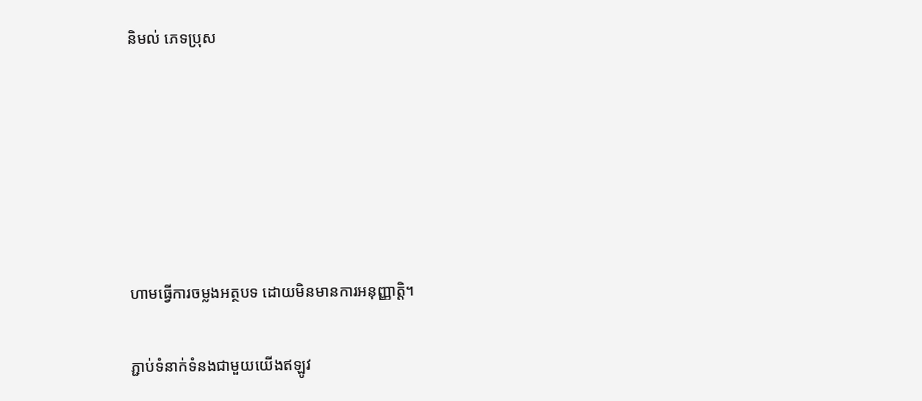និមល់ ភេទប្រុស






ហាមធ្វើការចម្លងអត្ថបទ ដោយមិនមានការអនុញ្ញាត្តិ។

ភ្ជាប់ទំនាក់ទំនងជាមួយយើងឥឡូវ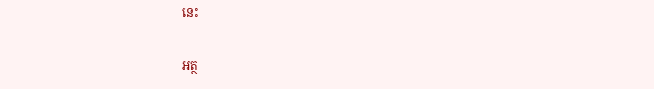នេះ

អត្ថ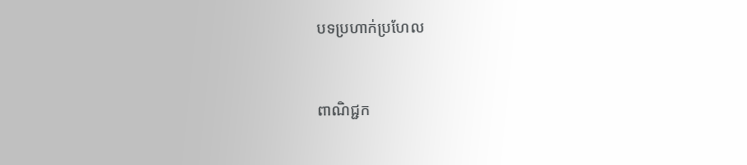បទប្រហាក់ប្រហែល


ពាណិជ្ជក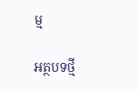ម្ម

អត្ថបទថ្មី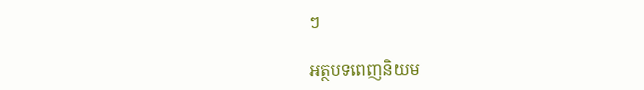ៗ

អត្ថបទពេញនិយម